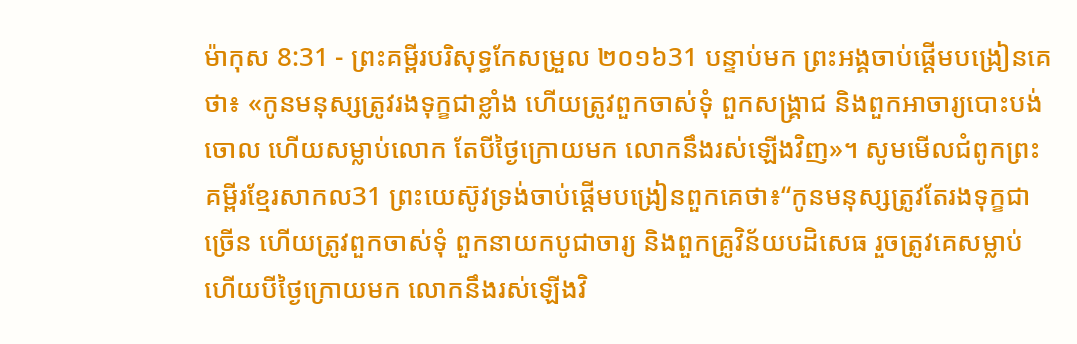ម៉ាកុស 8:31 - ព្រះគម្ពីរបរិសុទ្ធកែសម្រួល ២០១៦31 បន្ទាប់មក ព្រះអង្គចាប់ផ្ដើមបង្រៀនគេថា៖ «កូនមនុស្សត្រូវរងទុក្ខជាខ្លាំង ហើយត្រូវពួកចាស់ទុំ ពួកសង្គ្រាជ និងពួកអាចារ្យបោះបង់ចោល ហើយសម្លាប់លោក តែបីថ្ងៃក្រោយមក លោកនឹងរស់ឡើងវិញ»។ សូមមើលជំពូកព្រះគម្ពីរខ្មែរសាកល31 ព្រះយេស៊ូវទ្រង់ចាប់ផ្ដើមបង្រៀនពួកគេថា៖“កូនមនុស្សត្រូវតែរងទុក្ខជាច្រើន ហើយត្រូវពួកចាស់ទុំ ពួកនាយកបូជាចារ្យ និងពួកគ្រូវិន័យបដិសេធ រួចត្រូវគេសម្លាប់ ហើយបីថ្ងៃក្រោយមក លោកនឹងរស់ឡើងវិ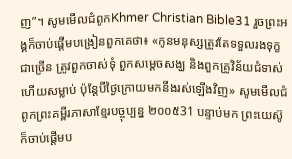ញ”។ សូមមើលជំពូកKhmer Christian Bible31 រួចព្រះអង្គក៏ចាប់ផ្ដើមបង្រៀនពួកគេថា៖ «កូនមនុស្សត្រូវតែទទួលរងទុក្ខជាច្រើន ត្រូវពួកចាស់ទុំ ពួកសម្ដេចសង្ឃ និងពួកគ្រូវិន័យជំទាស់ ហើយសម្លាប់ ប៉ុន្ដែបីថ្ងៃក្រោយមកនឹងរស់ឡើងវិញ» សូមមើលជំពូកព្រះគម្ពីរភាសាខ្មែរបច្ចុប្បន្ន ២០០៥31 បន្ទាប់មក ព្រះយេស៊ូក៏ចាប់ផ្ដើមប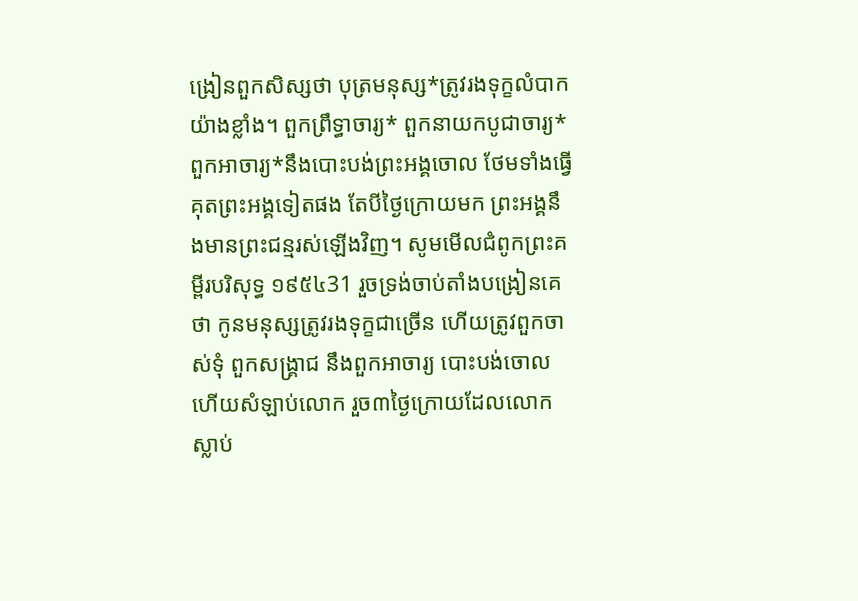ង្រៀនពួកសិស្សថា បុត្រមនុស្ស*ត្រូវរងទុក្ខលំបាកយ៉ាងខ្លាំង។ ពួកព្រឹទ្ធាចារ្យ* ពួកនាយកបូជាចារ្យ* ពួកអាចារ្យ*នឹងបោះបង់ព្រះអង្គចោល ថែមទាំងធ្វើគុតព្រះអង្គទៀតផង តែបីថ្ងៃក្រោយមក ព្រះអង្គនឹងមានព្រះជន្មរស់ឡើងវិញ។ សូមមើលជំពូកព្រះគម្ពីរបរិសុទ្ធ ១៩៥៤31 រួចទ្រង់ចាប់តាំងបង្រៀនគេថា កូនមនុស្សត្រូវរងទុក្ខជាច្រើន ហើយត្រូវពួកចាស់ទុំ ពួកសង្គ្រាជ នឹងពួកអាចារ្យ បោះបង់ចោល ហើយសំឡាប់លោក រួច៣ថ្ងៃក្រោយដែលលោកស្លាប់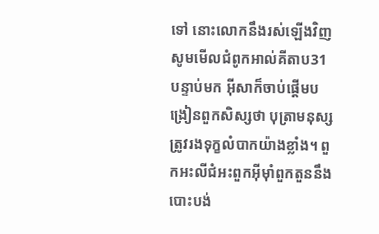ទៅ នោះលោកនឹងរស់ឡើងវិញ សូមមើលជំពូកអាល់គីតាប31 បន្ទាប់មក អ៊ីសាក៏ចាប់ផ្ដើមបង្រៀនពួកសិស្សថា បុត្រាមនុស្សត្រូវរងទុក្ខលំបាកយ៉ាងខ្លាំង។ ពួកអះលីជំអះពួកអ៊ីមុាំពួកតួននឹងបោះបង់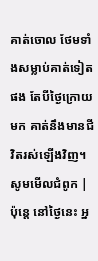គាត់ចោល ថែមទាំងសម្លាប់គាត់ទៀតផង តែបីថ្ងៃក្រោយមក គាត់នឹងមានជីវិតរស់ឡើងវិញ។ សូមមើលជំពូក |
ប៉ុន្តេ នៅថ្ងៃនេះ អ្ន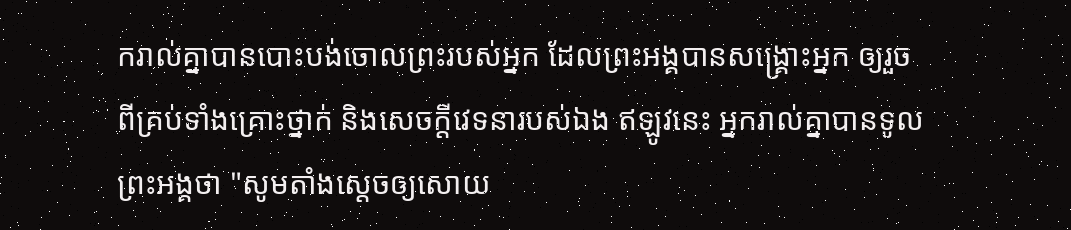ករាល់គ្នាបានបោះបង់ចោលព្រះរបស់អ្នក ដែលព្រះអង្គបានសង្គ្រោះអ្នក ឲ្យរួចពីគ្រប់ទាំងគ្រោះថ្នាក់ និងសេចក្ដីវេទនារបស់ឯង ឥឡូវនេះ អ្នករាល់គ្នាបានទូលព្រះអង្គថា "សូមតាំងស្តេចឲ្យសោយ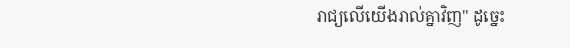រាជ្យលើយើងរាល់គ្នាវិញ" ដូច្នេះ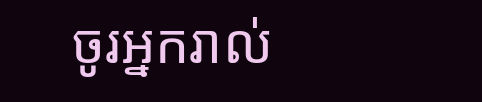ចូរអ្នករាល់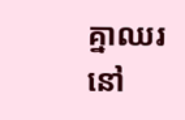គ្នាឈរនៅ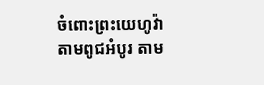ចំពោះព្រះយេហូវ៉ា តាមពូជអំបូរ តាម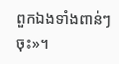ពួកឯងទាំងពាន់ៗចុះ»។